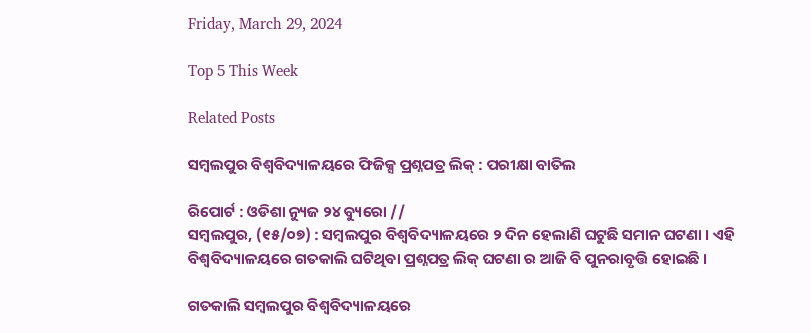Friday, March 29, 2024

Top 5 This Week

Related Posts

ସମ୍ବଲପୁର ବିଶ୍ୱବିଦ୍ୟାଳୟରେ ଫିଜିକ୍ସ ପ୍ରଶ୍ନପତ୍ର ଲିକ୍‌ : ପରୀକ୍ଷା ବାତିଲ

ରିପୋର୍ଟ : ଓଡିଶା ନ୍ୟୁଜ ୨୪ ବ୍ୟୁରୋ //
ସମ୍ବଲପୁର, (୧୫/୦୭) : ସମ୍ବଲପୁର ବିଶ୍ୱବିଦ୍ୟାଳୟରେ ୨ ଦିନ ହେଲାଣି ଘଟୁଛି ସମାନ ଘଟଣା । ଏହି ବିଶ୍ୱବିଦ୍ୟାଳୟରେ ଗତକାଲି ଘଟିଥିବା ପ୍ରଶ୍ନପତ୍ର ଲିକ୍‌ ଘଟଣା ର ଆଜି ବି ପୁନରାବୃତ୍ତି ହୋଇଛି ।

ଗତକାଲି ସମ୍ବଲପୁର ବିଶ୍ୱବିଦ୍ୟାଳୟରେ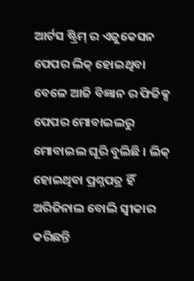ଆର୍ଟସ ଷ୍ଟ୍ରିମ୍‌ ର ଏଜୁକେସନ ପେପର ଲିକ୍‌ ହୋଇଥିବା ବେଳେ ଆଜି ବିଜ୍ଞାନ ର ଫିଜିକ୍ସ ପେପର ମୋବାଇଲରୁ ମୋବାଇଲ ଘୂରି ବୁଲିଛି । ଲିକ୍‌ ହୋଇଥିବା ପ୍ରଶ୍ନପତ୍ର ହିଁ ଅରିଜିନାଲ ବୋଲି ସ୍ୱୀକାର କରିଛନ୍ତି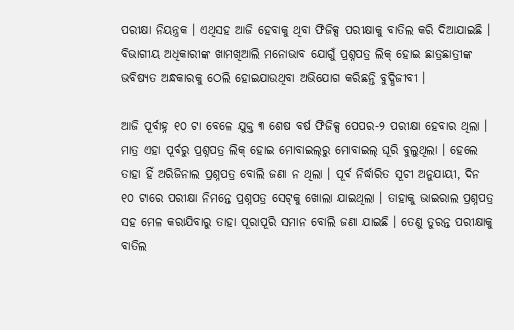ପରୀକ୍ଷା ନିୟନ୍ତ୍ରକ । ଏଥିସହ ଆଜି ହେବାକୁ ଥିବା ଫିଜିକ୍ସ ପରୀକ୍ଷାକୁ ବାତିଲ କରି ଦିଆଯାଇଛି । ବିଭାଗୀୟ ଅଧିକାରୀଙ୍କ ଖାମଖିଆଲି ମନୋଭାବ ଯୋଗୁଁ ପ୍ରଶ୍ନପତ୍ର ଲିକ୍ ହୋଇ ଛାତ୍ରଛାତ୍ରୀଙ୍କ ଭବିଷ୍ୟତ ଅନ୍ଧକାରକୁ ଠେଲି ହୋଇଯାଉଥିବା ଅଭିଯୋଗ କରିଛନ୍ତି ବୁଦ୍ଧିଜୀବୀ ।

ଆଜି ପୂର୍ବାହ୍ନ ୧୦ ଟା ବେଳେ ଯୁକ୍ତ ୩ ଶେଷ ବର୍ଷ ଫିଜିକ୍ସ ପେପର-୨ ପରୀକ୍ଷା ହେବାର ଥିଲା । ମାତ୍ର ଏହା ପୂର୍ବରୁ ପ୍ରଶ୍ନପତ୍ର ଲିକ୍ ହୋଇ ମୋବାଇଲ୍‌ରୁ ମୋବାଇଲ୍‌ ଘୂରି ବୁଲୁଥିଲା । ହେଲେ ତାହା ହିଁ ଅରିଜିନାଲ ପ୍ରଶ୍ନପତ୍ର ବୋଲି ଜଣା ନ ଥିଲା । ପୂର୍ବ ନିର୍ଦ୍ଧାରିତ ସୂଚୀ ଅନୁଯାୟୀ, ଦିନ ୧୦ ଟାରେ ପରୀକ୍ଷା ନିମନ୍ତେ ପ୍ରଶ୍ନପତ୍ର ସେଟ୍‌କୁ ଖୋଲା ଯାଇଥିଲା । ତାହାକୁ ଭାଇରାଲ ପ୍ରଶ୍ନପତ୍ର ସହ ମେଳ କରାଯିବାରୁ ତାହା ପୂରାପୂରି ସମାନ ବୋଲି ଜଣା ଯାଇଛି । ତେଣୁ ତୁରନ୍ତ ପରୀକ୍ଷାକୁ ବାତିଲ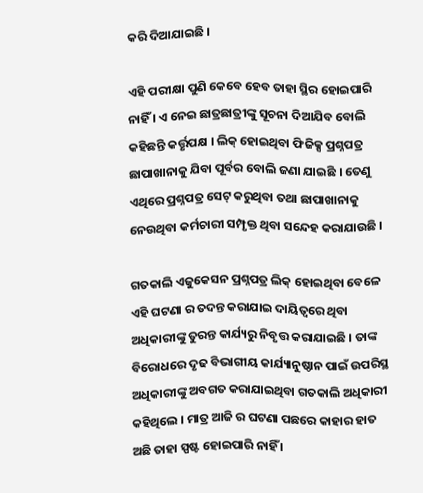କରି ଦିଆଯାଇଛି ।

ଏହି ପରୀକ୍ଷା ପୁଣି କେବେ ହେବ ତାହା ସ୍ଥିର ହୋଇପାରି ନାହିଁ । ଏ ନେଇ ଛାତ୍ରଛାତ୍ରୀଙ୍କୁ ସୂଚନା ଦିଆଯିବ ବୋଲି କହିଛନ୍ତି କର୍ତ୍ତୃପକ୍ଷ । ଲିକ୍‌ ହୋଇଥିବା ଫିଜିକ୍ସ ପ୍ରଶ୍ନପତ୍ର ଛାପାଖାନାକୁ ଯିବା ପୂର୍ବର ବୋଲି ଜଣା ଯାଇଛି । ତେଣୁ ଏଥିରେ ପ୍ରଶ୍ନପତ୍ର ସେଟ୍‌ କରୁଥିବା ତଥା ଛାପାଖାନାକୁ ନେଉଥିବା କର୍ମଚାରୀ ସମ୍ପୃକ୍ତ ଥିବା ସନ୍ଦେହ କରାଯାଉଛି ।

ଗତକାଲି ଏଜୁକେସନ ପ୍ରଶ୍ନପତ୍ର ଲିକ୍‌ ହୋଇଥିବା ବେଳେ ଏହି ଘଟଣା ର ତଦନ୍ତ କରାଯାଇ ଦାୟିତ୍ୱରେ ଥିବା ଅଧିକାରୀଙ୍କୁ ତୁରନ୍ତ କାର୍ଯ୍ୟରୁ ନିବୃତ୍ତ କରାଯାଇଛି । ତାଙ୍କ ବିରୋଧରେ ଦୃଢ ବିଭାଗୀୟ କାର୍ଯ୍ୟାନୁଷ୍ଠାନ ପାଇଁ ଉପରିସ୍ଥ ଅଧିକାରୀଙ୍କୁ ଅବଗତ କରାଯାଇଥିବା ଗତକାଲି ଅଧିକାରୀ କହିଥିଲେ । ମାତ୍ର ଆଜି ର ଘଟଣା ପଛରେ କାହାର ହାତ ଅଛି ତାହା ସ୍ପଷ୍ଟ ହୋଇପାରି ନାହିଁ ।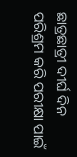ଛାତ୍ରଛାତ୍ରୀ ଦୀର୍ଘ ଦିନ ପରିଶ୍ରମ କରି ପରୀକ୍ଷା ପାଇଁ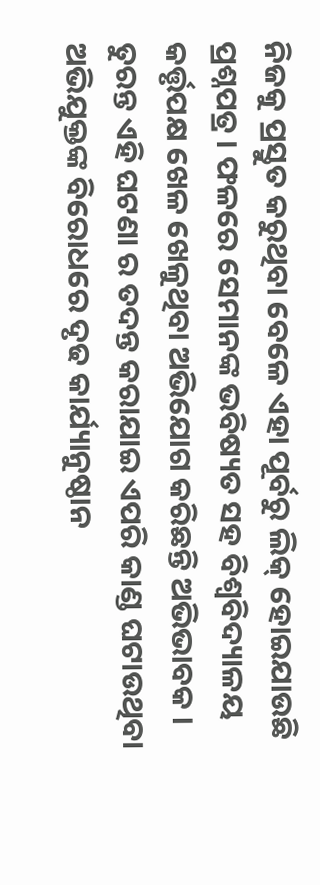ନିଜକୁ ପ୍ରସ୍ତୁତ କରୁଥିବା ବେଳେ ଏହା ପୂର୍ବରୁ ଲିକ୍‌ ହୋଇଯାଉଛି ପ୍ରଶ୍ନପତ୍ର । ଫଳରେ ସେମାନଙ୍କ ଭବିଷ୍ୟତ ସହ ବିଶ୍ୱବିଦ୍ୟାଳୟ କର୍ତ୍ତୃପକ୍ଷ ଖେଳ ଖେଳୁଥିବା ଅଭିଯୋଗ କରିଛନ୍ତି ଅଭିଭାବକ । ତୁରନ୍ତ ଏହି ଘଟଣା ର ତଦନ୍ତ କରାଯାଇ ଏପରି କାଣ୍ଡ ଘଟାଉଥିବା ଅଭିଯୁକ୍ତଙ୍କ ବିରୋଧରେ ଦୃଢ କାର୍ଯ୍ୟାନୁଷ୍ଠାନ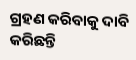ଗ୍ରହଣ କରିବାକୁ ଦାବି କରିଛନ୍ତି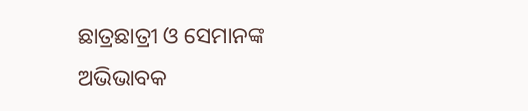ଛାତ୍ରଛାତ୍ରୀ ଓ ସେମାନଙ୍କ ଅଭିଭାବକ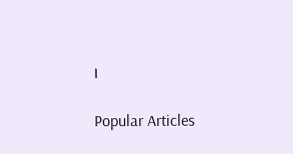।

Popular Articles